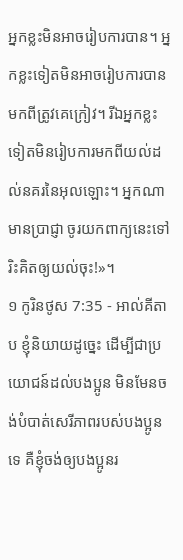អ្នកខ្លះមិនអាចរៀបការបាន។ អ្នកខ្លះទៀតមិនអាចរៀបការបានមកពីត្រូវគេក្រៀវ។ រីឯអ្នកខ្លះទៀតមិនរៀបការមកពីយល់ដល់នគរនៃអុលឡោះ។ អ្នកណាមានប្រាជ្ញា ចូរយកពាក្យនេះទៅរិះគិតឲ្យយល់ចុះ!»។
១ កូរិនថូស 7:35 - អាល់គីតាប ខ្ញុំនិយាយដូច្នេះ ដើម្បីជាប្រយោជន៍ដល់បងប្អូន មិនមែនចង់បំបាត់សេរីភាពរបស់បងប្អូនទេ គឺខ្ញុំចង់ឲ្យបងប្អូនរ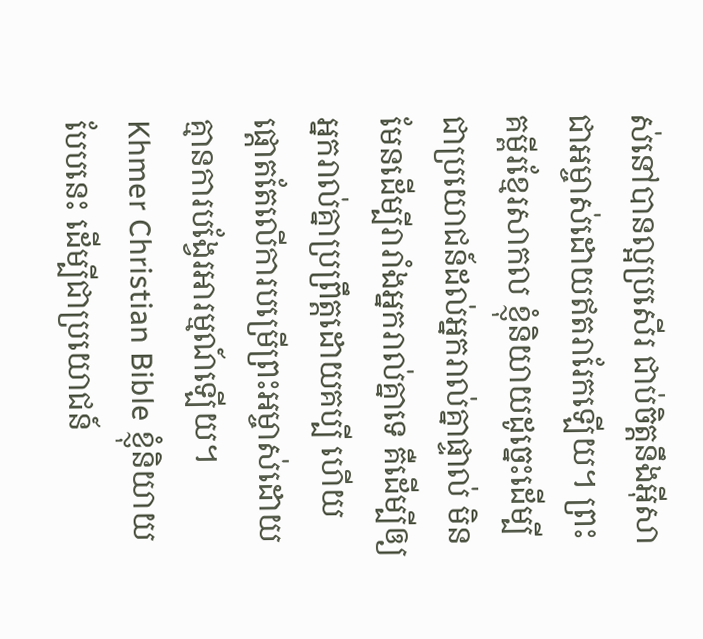ស់នៅបានល្អប្រសើរ ជាប់ចិត្ដនឹងអ៊ីសាជាអម្ចាស់ដោយឥតរារែកឡើយ។ ព្រះគម្ពីរខ្មែរសាកល ខ្ញុំនិយាយដូច្នេះដើម្បីជាប្រយោជន៍ដល់អ្នករាល់គ្នាផ្ទាល់ មិនមែនដើម្បីរារាំងអ្នករាល់គ្នាទេ គឺដើម្បីឲ្យអ្នករាល់គ្នាប្រព្រឹត្តដោយគប្បី ហើយផ្ដោតតែលើការបម្រើព្រះអម្ចាស់ដោយគ្មានការបង្វែរអារម្មណ៍ឡើយ។ Khmer Christian Bible ខ្ញុំនិយាយបែបនេះ ដើម្បីជាប្រយោជន៍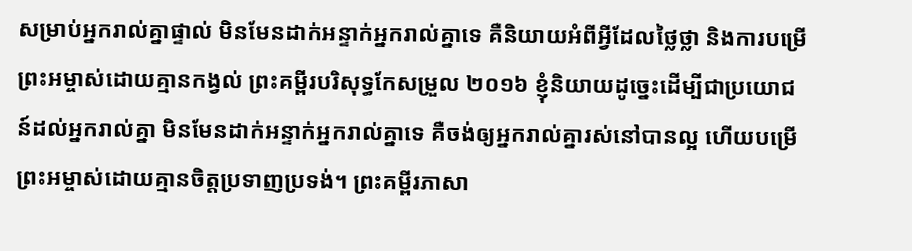សម្រាប់អ្នករាល់គ្នាផ្ទាល់ មិនមែនដាក់អន្ទាក់អ្នករាល់គ្នាទេ គឺនិយាយអំពីអ្វីដែលថ្លៃថ្លា និងការបម្រើព្រះអម្ចាស់ដោយគ្មានកង្វល់ ព្រះគម្ពីរបរិសុទ្ធកែសម្រួល ២០១៦ ខ្ញុំនិយាយដូច្នេះដើម្បីជាប្រយោជន៍ដល់អ្នករាល់គ្នា មិនមែនដាក់អន្ទាក់អ្នករាល់គ្នាទេ គឺចង់ឲ្យអ្នករាល់គ្នារស់នៅបានល្អ ហើយបម្រើព្រះអម្ចាស់ដោយគ្មានចិត្តប្រទាញប្រទង់។ ព្រះគម្ពីរភាសា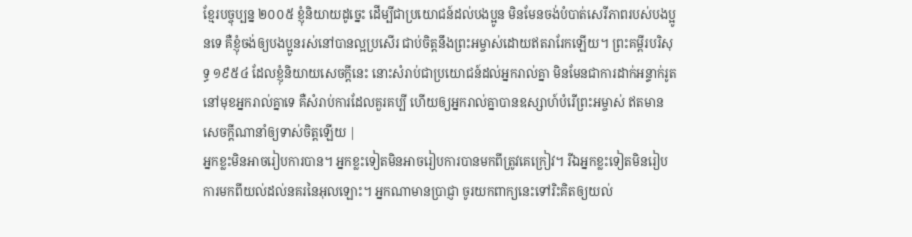ខ្មែរបច្ចុប្បន្ន ២០០៥ ខ្ញុំនិយាយដូច្នេះ ដើម្បីជាប្រយោជន៍ដល់បងប្អូន មិនមែនចង់បំបាត់សេរីភាពរបស់បងប្អូនទេ គឺខ្ញុំចង់ឲ្យបងប្អូនរស់នៅបានល្អប្រសើរ ជាប់ចិត្តនឹងព្រះអម្ចាស់ដោយឥតរារែកឡើយ។ ព្រះគម្ពីរបរិសុទ្ធ ១៩៥៤ ដែលខ្ញុំនិយាយសេចក្ដីនេះ នោះសំរាប់ជាប្រយោជន៍ដល់អ្នករាល់គ្នា មិនមែនជាការដាក់អន្ទាក់រូតនៅមុខអ្នករាល់គ្នាទេ គឺសំរាប់ការដែលគួរគប្បី ហើយឲ្យអ្នករាល់គ្នាបានឧស្សាហ៍បំរើព្រះអម្ចាស់ ឥតមានសេចក្ដីណានាំឲ្យទាស់ចិត្តឡើយ |
អ្នកខ្លះមិនអាចរៀបការបាន។ អ្នកខ្លះទៀតមិនអាចរៀបការបានមកពីត្រូវគេក្រៀវ។ រីឯអ្នកខ្លះទៀតមិនរៀបការមកពីយល់ដល់នគរនៃអុលឡោះ។ អ្នកណាមានប្រាជ្ញា ចូរយកពាក្យនេះទៅរិះគិតឲ្យយល់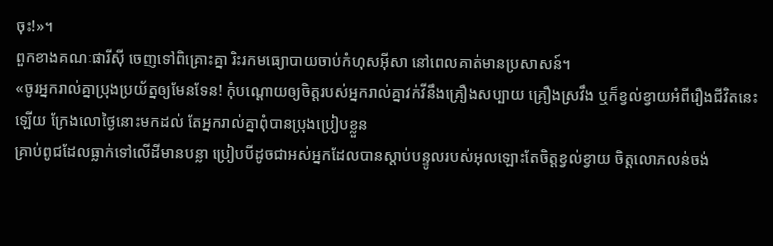ចុះ!»។
ពួកខាងគណៈផារីស៊ី ចេញទៅពិគ្រោះគ្នា រិះរកមធ្យោបាយចាប់កំហុសអ៊ីសា នៅពេលគាត់មានប្រសាសន៍។
«ចូរអ្នករាល់គ្នាប្រុងប្រយ័ត្នឲ្យមែនទែន! កុំបណ្ដោយឲ្យចិត្ដរបស់អ្នករាល់គ្នាវក់វីនឹងគ្រឿងសប្បាយ គ្រឿងស្រវឹង ឬក៏ខ្វល់ខ្វាយអំពីរឿងជីវិតនេះឡើយ ក្រែងលោថ្ងៃនោះមកដល់ តែអ្នករាល់គ្នាពុំបានប្រុងប្រៀបខ្លួន
គ្រាប់ពូជដែលធ្លាក់ទៅលើដីមានបន្លា ប្រៀបបីដូចជាអស់អ្នកដែលបានស្ដាប់បន្ទូលរបស់អុលឡោះតែចិត្ដខ្វល់ខ្វាយ ចិត្ដលោភលន់ចង់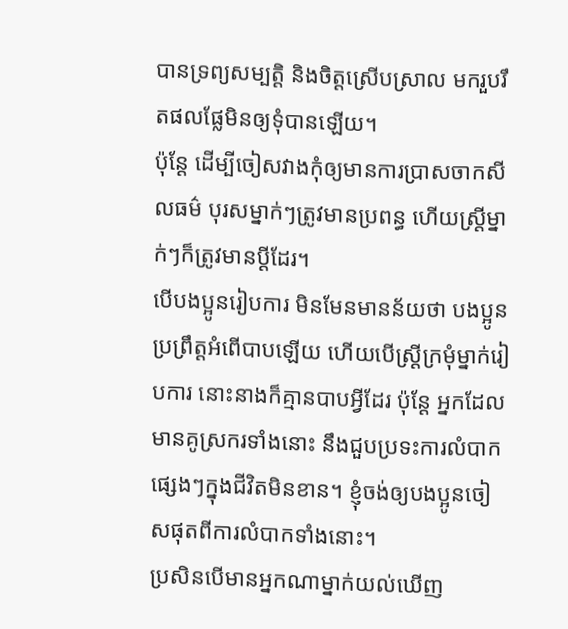បានទ្រព្យសម្បត្តិ និងចិត្ដស្រើបស្រាល មករួបរឹតផលផ្លែមិនឲ្យទុំបានឡើយ។
ប៉ុន្ដែ ដើម្បីចៀសវាងកុំឲ្យមានការប្រាសចាកសីលធម៌ បុរសម្នាក់ៗត្រូវមានប្រពន្ធ ហើយស្ដ្រីម្នាក់ៗក៏ត្រូវមានប្ដីដែរ។
បើបងប្អូនរៀបការ មិនមែនមានន័យថា បងប្អូនប្រព្រឹត្ដអំពើបាបឡើយ ហើយបើស្ដ្រីក្រមុំម្នាក់រៀបការ នោះនាងក៏គ្មានបាបអ្វីដែរ ប៉ុន្ដែ អ្នកដែលមានគូស្រករទាំងនោះ នឹងជួបប្រទះការលំបាកផ្សេងៗក្នុងជីវិតមិនខាន។ ខ្ញុំចង់ឲ្យបងប្អូនចៀសផុតពីការលំបាកទាំងនោះ។
ប្រសិនបើមានអ្នកណាម្នាក់យល់ឃើញ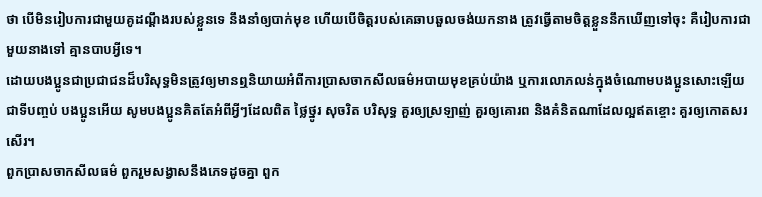ថា បើមិនរៀបការជាមួយគូដណ្ដឹងរបស់ខ្លួនទេ នឹងនាំឲ្យបាក់មុខ ហើយបើចិត្ដរបស់គេឆាបឆួលចង់យកនាង ត្រូវធ្វើតាមចិត្ដខ្លួននឹកឃើញទៅចុះ គឺរៀបការជាមួយនាងទៅ គ្មានបាបអ្វីទេ។
ដោយបងប្អូនជាប្រជាជនដ៏បរិសុទ្ធមិនត្រូវឲ្យមានឮនិយាយអំពីការប្រាសចាកសីលធម៌អបាយមុខគ្រប់យ៉ាង ឬការលោភលន់ក្នុងចំណោមបងប្អូនសោះឡើយ
ជាទីបញ្ចប់ បងប្អូនអើយ សូមបងប្អូនគិតតែអំពីអ្វីៗដែលពិត ថ្លៃថ្នូរ សុចរិត បរិសុទ្ធ គួរឲ្យស្រឡាញ់ គួរឲ្យគោរព និងគំនិតណាដែលល្អឥតខ្ចោះ គួរឲ្យកោតសរសើរ។
ពួកប្រាសចាកសីលធម៌ ពួករួមសង្វាសនឹងភេទដូចគ្នា ពួក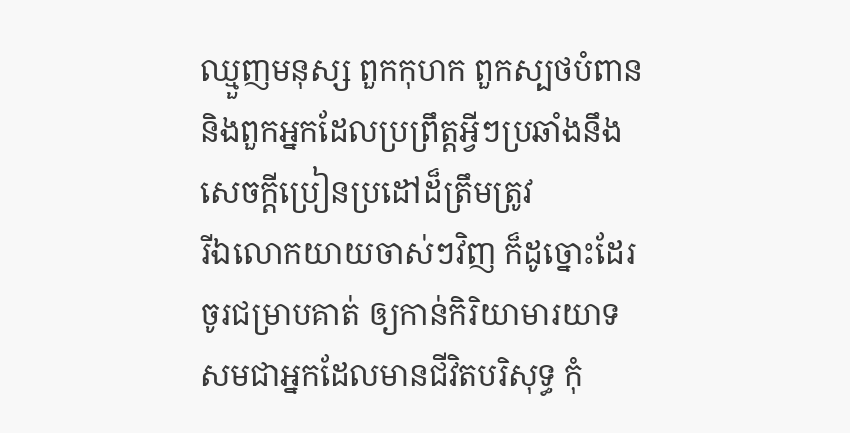ឈ្មួញមនុស្ស ពួកកុហក ពួកស្បថបំពាន និងពួកអ្នកដែលប្រព្រឹត្ដអ្វីៗប្រឆាំងនឹងសេចក្ដីប្រៀនប្រដៅដ៏ត្រឹមត្រូវ
រីឯលោកយាយចាស់ៗវិញ ក៏ដូច្នោះដែរ ចូរជម្រាបគាត់ ឲ្យកាន់កិរិយាមារយាទ សមជាអ្នកដែលមានជីវិតបរិសុទ្ធ កុំ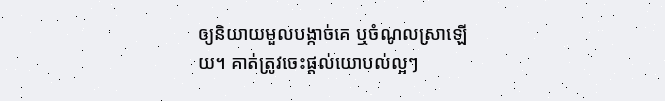ឲ្យនិយាយមួលបង្កាច់គេ ឬចំណូលស្រាឡើយ។ គាត់ត្រូវចេះផ្ដល់យោបល់ល្អៗ